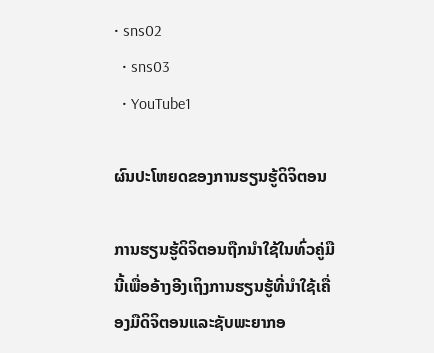• sns02
  • sns03
  • YouTube1

ຜົນປະໂຫຍດຂອງການຮຽນຮູ້ດິຈິຕອນ

ການຮຽນຮູ້ດິຈິຕອນຖືກນໍາໃຊ້ໃນທົ່ວຄູ່ມືນີ້ເພື່ອອ້າງອີງເຖິງການຮຽນຮູ້ທີ່ນໍາໃຊ້ເຄື່ອງມືດິຈິຕອນແລະຊັບພະຍາກອ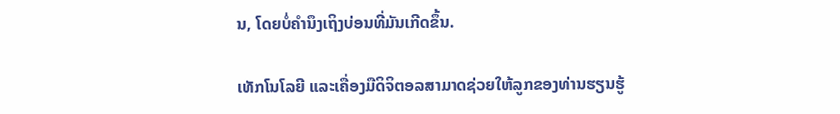ນ, ໂດຍບໍ່ຄໍານຶງເຖິງບ່ອນທີ່ມັນເກີດຂຶ້ນ.

ເທັກໂນໂລຍີ ແລະເຄື່ອງມືດິຈິຕອລສາມາດຊ່ວຍໃຫ້ລູກຂອງທ່ານຮຽນຮູ້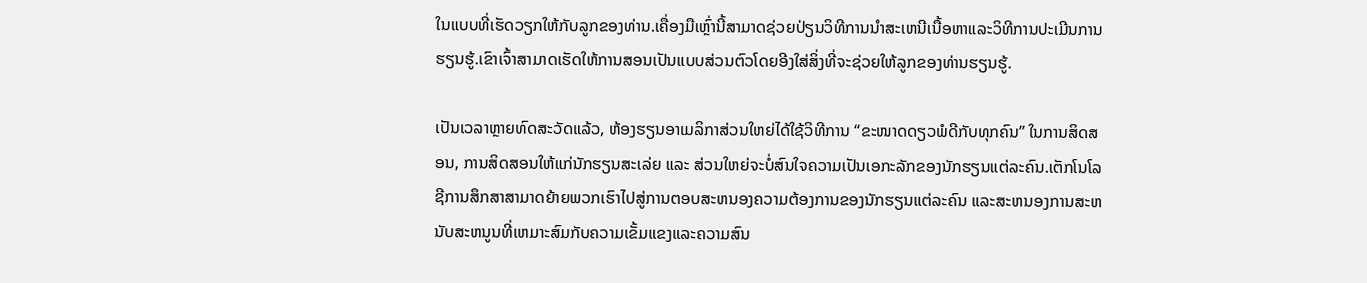ໃນແບບທີ່ເຮັດວຽກໃຫ້ກັບລູກຂອງທ່ານ.ເຄື່ອງມືເຫຼົ່ານີ້ສາມາດຊ່ວຍປ່ຽນວິທີການນໍາສະເຫນີເນື້ອຫາແລະວິທີການປະເມີນການຮຽນຮູ້.ເຂົາເຈົ້າສາມາດເຮັດໃຫ້ການສອນເປັນແບບສ່ວນຕົວໂດຍອີງໃສ່ສິ່ງທີ່ຈະຊ່ວຍໃຫ້ລູກຂອງທ່ານຮຽນຮູ້.

ເປັນເວລາຫຼາຍທົດສະວັດແລ້ວ, ຫ້ອງຮຽນອາເມລິກາສ່ວນໃຫຍ່ໄດ້ໃຊ້ວິທີການ “ຂະໜາດດຽວພໍດີກັບທຸກຄົນ” ໃນການສິດສອນ, ການສິດສອນໃຫ້ແກ່ນັກຮຽນສະເລ່ຍ ແລະ ສ່ວນໃຫຍ່ຈະບໍ່ສົນໃຈຄວາມເປັນເອກະລັກຂອງນັກຮຽນແຕ່ລະຄົນ.ເຕັກໂນໂລຊີການສຶກສາສາມາດຍ້າຍພວກເຮົາໄປສູ່ການຕອບສະຫນອງຄວາມຕ້ອງການຂອງນັກຮຽນແຕ່ລະຄົນ ແລະສະຫນອງການສະຫນັບສະຫນູນທີ່ເຫມາະສົມກັບຄວາມເຂັ້ມແຂງແລະຄວາມສົນ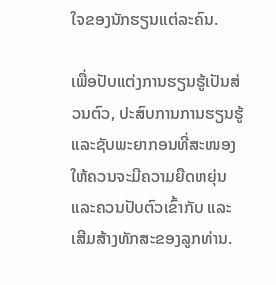ໃຈຂອງນັກຮຽນແຕ່ລະຄົນ.

ເພື່ອປັບແຕ່ງການຮຽນຮູ້ເປັນສ່ວນຕົວ, ປະສົບການການຮຽນຮູ້ ແລະຊັບພະຍາກອນທີ່ສະໜອງໃຫ້ຄວນຈະມີຄວາມຍືດຫຍຸ່ນ ແລະຄວນປັບຕົວເຂົ້າກັບ ແລະເສີມສ້າງທັກສະຂອງລູກທ່ານ.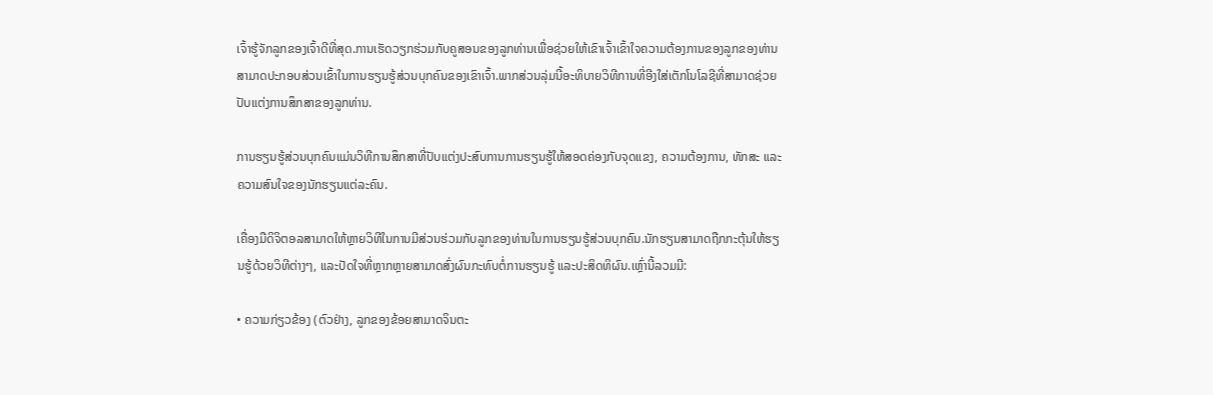ເຈົ້າຮູ້ຈັກລູກຂອງເຈົ້າດີທີ່ສຸດ.ການເຮັດວຽກຮ່ວມກັບຄູສອນຂອງລູກທ່ານເພື່ອຊ່ວຍໃຫ້ເຂົາເຈົ້າເຂົ້າໃຈຄວາມຕ້ອງການຂອງລູກຂອງທ່ານສາມາດປະກອບສ່ວນເຂົ້າໃນການຮຽນຮູ້ສ່ວນບຸກຄົນຂອງເຂົາເຈົ້າ.ພາກສ່ວນລຸ່ມນີ້ອະທິບາຍວິທີການທີ່ອີງໃສ່ເຕັກໂນໂລຊີທີ່ສາມາດຊ່ວຍປັບແຕ່ງການສຶກສາຂອງລູກທ່ານ.

ການຮຽນຮູ້ສ່ວນບຸກຄົນແມ່ນວິທີການສຶກສາທີ່ປັບແຕ່ງປະສົບການການຮຽນຮູ້ໃຫ້ສອດຄ່ອງກັບຈຸດແຂງ, ຄວາມຕ້ອງການ, ທັກສະ ແລະຄວາມສົນໃຈຂອງນັກຮຽນແຕ່ລະຄົນ.

ເຄື່ອງມືດິຈິຕອລສາມາດໃຫ້ຫຼາຍວິທີໃນການມີສ່ວນຮ່ວມກັບລູກຂອງທ່ານໃນການຮຽນຮູ້ສ່ວນບຸກຄົນ.ນັກຮຽນສາມາດຖືກກະຕຸ້ນໃຫ້ຮຽນຮູ້ດ້ວຍວິທີຕ່າງໆ, ແລະປັດໃຈທີ່ຫຼາກຫຼາຍສາມາດສົ່ງຜົນກະທົບຕໍ່ການຮຽນຮູ້ ແລະປະສິດທິຜົນ.ເຫຼົ່ານີ້ລວມມີ:

• ຄວາມກ່ຽວຂ້ອງ (ຕົວຢ່າງ, ລູກຂອງຂ້ອຍສາມາດຈິນຕະ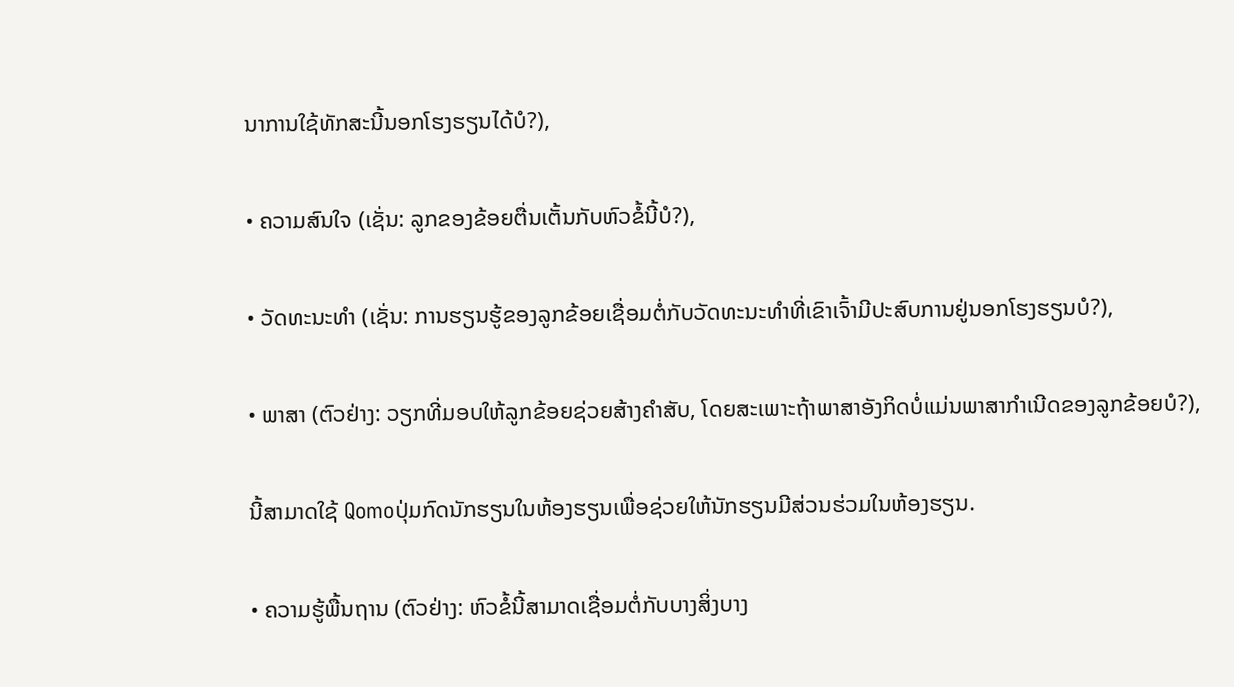ນາການໃຊ້ທັກສະນີ້ນອກໂຮງຮຽນໄດ້ບໍ?),

• ຄວາມສົນໃຈ (ເຊັ່ນ: ລູກຂອງຂ້ອຍຕື່ນເຕັ້ນກັບຫົວຂໍ້ນີ້ບໍ?),

• ວັດທະນະທໍາ (ເຊັ່ນ: ການຮຽນຮູ້ຂອງລູກຂ້ອຍເຊື່ອມຕໍ່ກັບວັດທະນະທໍາທີ່ເຂົາເຈົ້າມີປະສົບການຢູ່ນອກໂຮງຮຽນບໍ?),

• ພາສາ (ຕົວຢ່າງ: ວຽກທີ່ມອບໃຫ້ລູກຂ້ອຍຊ່ວຍສ້າງຄຳສັບ, ໂດຍສະເພາະຖ້າພາສາອັງກິດບໍ່ແມ່ນພາສາກຳເນີດຂອງລູກຂ້ອຍບໍ?),

ນີ້ສາມາດໃຊ້ Qomoປຸ່ມກົດນັກຮຽນໃນຫ້ອງຮຽນເພື່ອຊ່ວຍໃຫ້ນັກຮຽນມີສ່ວນຮ່ວມໃນຫ້ອງຮຽນ.

• ຄວາມຮູ້ພື້ນຖານ (ຕົວຢ່າງ: ຫົວຂໍ້ນີ້ສາມາດເຊື່ອມຕໍ່ກັບບາງສິ່ງບາງ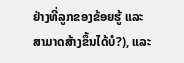ຢ່າງທີ່ລູກຂອງຂ້ອຍຮູ້ ແລະສາມາດສ້າງຂຶ້ນໄດ້ບໍ?), ແລະ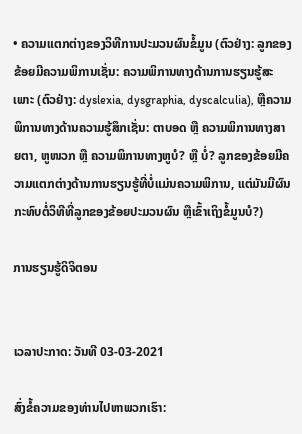• ຄວາມແຕກຕ່າງຂອງວິທີການປະມວນຜົນຂໍ້ມູນ (ຕົວຢ່າງ: ລູກຂອງຂ້ອຍມີຄວາມພິການເຊັ່ນ: ຄວາມພິການທາງດ້ານການຮຽນຮູ້ສະເພາະ (ຕົວຢ່າງ: dyslexia, dysgraphia, dyscalculia), ຫຼືຄວາມພິການທາງດ້ານຄວາມຮູ້ສຶກເຊັ່ນ: ຕາບອດ ຫຼື ຄວາມພິການທາງສາຍຕາ, ຫູໜວກ ຫຼື ຄວາມພິການທາງຫູບໍ? ຫຼື ບໍ່? ລູກຂອງຂ້ອຍມີຄວາມແຕກຕ່າງດ້ານການຮຽນຮູ້ທີ່ບໍ່ແມ່ນຄວາມພິການ, ແຕ່ມັນມີຜົນກະທົບຕໍ່ວິທີທີ່ລູກຂອງຂ້ອຍປະມວນຜົນ ຫຼືເຂົ້າເຖິງຂໍ້ມູນບໍ?)

ການຮຽນຮູ້ດິຈິຕອນ


ເວລາປະກາດ: ວັນທີ 03-03-2021

ສົ່ງຂໍ້ຄວາມຂອງທ່ານໄປຫາພວກເຮົາ: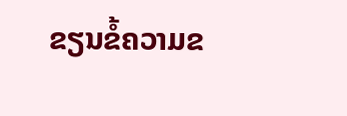ຂຽນຂໍ້ຄວາມຂ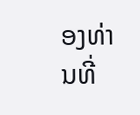ອງທ່ານທີ່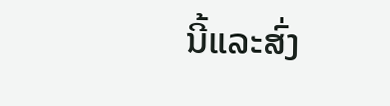ນີ້ແລະສົ່ງ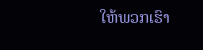ໃຫ້ພວກເຮົາ